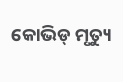କୋଭିଡ୍ ମୃତ୍ୟୁ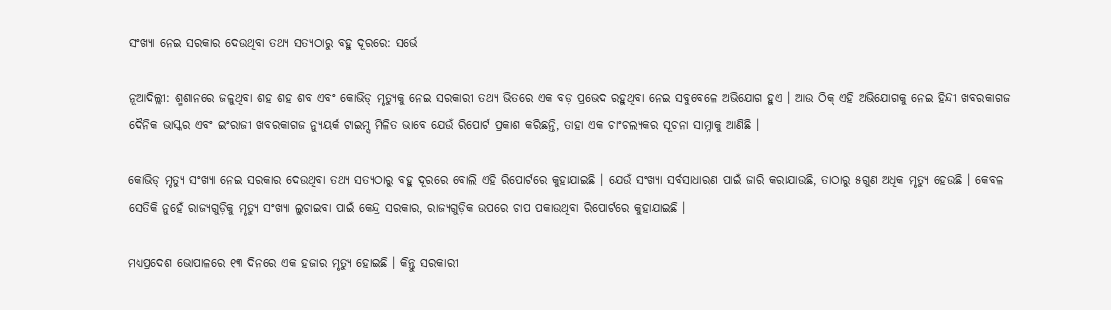ସଂଖ୍ୟା ନେଇ ସରକାର ଦେଉଥିବା ତଥ୍ୟ ସତ୍ୟଠାରୁ ବହୁ ଦୂରରେ: ସର୍ଭେ

ନୂଆଦିଲ୍ଲୀ: ଶ୍ମଶାନରେ ଜଳୁଥିବା ଶହ ଶହ ଶବ ଏବଂ କୋଭିଡ୍ ମୃତ୍ୟୁକୁ ନେଇ ସରକାରୀ ତଥ୍ୟ ଭିତରେ ଏକ ବଡ଼ ପ୍ରଭେଦ ରହୁଥିବା ନେଇ ସବୁବେଳେ ଅଭିଯୋଗ ହୁଏ । ଆଉ ଠିକ୍ ଏହି ଅଭିଯୋଗକୁ ନେଇ ହିନ୍ଦୀ ଖବରକାଗଜ ଦୈନିକ ଭାସ୍କର ଏବଂ ଇଂରାଜୀ ଖବରକାଗଜ ନ୍ୟୁୟର୍କ ଟାଇମ୍ସ ମିଳିତ ଭାବେ ଯେଉଁ ରିପୋର୍ଟ ପ୍ରକାଶ କରିଛନ୍ତି, ତାହା ଏକ ଚାଂଚଲ୍ୟକର ସୂଚନା ସାମ୍ନାକୁ ଆଣିଛି ।

କୋଭିଡ୍ ମୃତ୍ୟୁ ସଂଖ୍ୟା ନେଇ ସରକାର ଦେଉଥିବା ତଥ୍ୟ ସତ୍ୟଠାରୁ ବହୁ ଦୂରରେ ବୋଲି ଏହି ରିପୋର୍ଟରେ କୁହାଯାଇଛି । ଯେଉଁ ସଂଖ୍ୟା ସର୍ବସାଧାରଣ ପାଇଁ ଜାରି କରାଯାଉଛି, ତାଠାରୁ ୫ଗୁଣ ଅଧିକ ମୃତ୍ୟୁ ହେଉଛି । କେବଳ ସେତିକି ନୁହେଁ ରାଜ୍ୟଗୁଡ଼ିକୁ ମୃତ୍ୟୁ ସଂଖ୍ୟା ଲୁଚାଇବା ପାଇଁ କେନ୍ଦ୍ର ସରକାର, ରାଜ୍ୟଗୁଡ଼ିକ ଉପରେ ଚାପ ପକାଉଥିବା ରିପୋର୍ଟରେ କୁହାଯାଇଛି ।

ମଧ୍ୟପ୍ରଦେଶ ଭୋପାଳରେ ୧୩ ଦିନରେ ଏକ ହଜାର ମୃତ୍ୟୁ ହୋଇଛି । କିନ୍ତୁ ସରକାରୀ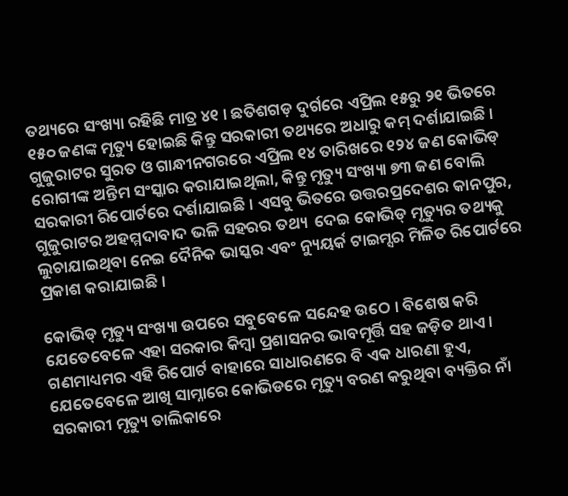ତଥ୍ୟରେ ସଂଖ୍ୟା ରହିଛି ମାତ୍ର ୪୧ । ଛତିଶଗଡ଼ ଦୁର୍ଗରେ ଏପ୍ରିଲ ୧୫ରୁ ୨୧ ଭିତରେ ୧୫୦ ଜଣଙ୍କ ମୃତ୍ୟୁ ହୋଇଛି କିନ୍ତୁ ସରକାରୀ ତଥ୍ୟରେ ଅଧାରୁ କମ୍ ଦର୍ଶାଯାଇଛି । ଗୁଜୁରାଟର ସୁରତ ଓ ଗାନ୍ଧୀନଗରରେ ଏପ୍ରିଲ ୧୪ ତାରିଖରେ ୧୨୪ ଜଣ କୋଭିଡ୍ ରୋଗୀଙ୍କ ଅନ୍ତିମ ସଂସ୍କାର କରାଯାଇଥିଲା, କିନ୍ତୁ ମୃତ୍ୟୁ ସଂଖ୍ୟା ୭୩ ଜଣ ବୋଲି ସରକାରୀ ରିପୋର୍ଟରେ ଦର୍ଶାଯାଇଛି । ଏସବୁ ଭିତରେ ଉତ୍ତରପ୍ରଦେଶର କାନପୁର, ଗୁଜୁରାଟର ଅହମ୍ମଦାବାଦ ଭଳି ସହରର ତଥ୍ୟ  ଦେଇ କୋଭିଡ୍ ମୃତ୍ୟୁର ତଥ୍ୟକୁ ଲୁଚାଯାଇଥିବା ନେଇ ଦୈନିକ ଭାସ୍କର ଏବଂ ନ୍ୟୁୟର୍କ ଟାଇମ୍ସର ମିଳିତ ରିପୋର୍ଟରେ ପ୍ରକାଶ କରାଯାଇଛି ।

କୋଭିଡ୍ ମୃତ୍ୟୁ ସଂଖ୍ୟା ଉପରେ ସବୁବେଳେ ସନ୍ଦେହ ଉଠେ । ବିଶେଷ କରି ଯେତେବେଳେ ଏହା ସରକାର କିମ୍ବା ପ୍ରଶାସନର ଭାବମୂର୍ତ୍ତି ସହ ଜଡ଼ିତ ଥାଏ । ଗଣମାଧ୍ୟମର ଏହି ରିପୋର୍ଟ ବାହାରେ ସାଧାରଣରେ ବି ଏକ ଧାରଣା ହୁଏ, ଯେତେବେଳେ ଆଖି ସାମ୍ନାରେ କୋଭିଡରେ ମୃତ୍ୟୁ ବରଣ କରୁଥିବା ବ୍ୟକ୍ତିର ନାଁ ସରକାରୀ ମୃତ୍ୟୁ ତାଲିକାରେ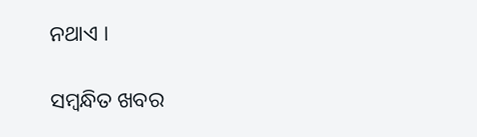ନଥାଏ ।

ସମ୍ବନ୍ଧିତ ଖବର